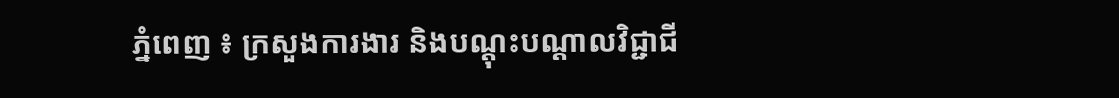ភ្នំពេញ ៖ ក្រសួងការងារ និងបណ្ដុះបណ្ដាលវិជ្ជាជី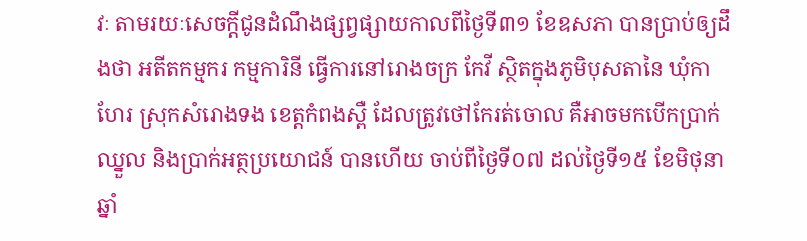វៈ តាមរយៈសេចក្ដីជូនដំណឹងផ្សព្វផ្សាយកាលពីថ្ងៃទី៣១ ខែឧសភា បានប្រាប់ឲ្យដឹងថា អតីតកម្មករ កម្មការិនី ធ្វើការនៅរោងចក្រ កែវី ស្ថិតក្នុងភូមិបុសតានៃ ឃុំកាហែរ ស្រុកសំរោងទង ខេត្ដកំពងស្ពឺ ដែលត្រូវថៅកែរត់ចោល គឺអាចមកបើកប្រាក់ឈ្នួល និងប្រាក់អត្ថប្រយោជន៍ បានហើយ ចាប់ពីថ្ងៃទី០៧ ដល់ថ្ងៃទី១៥ ខែមិថុនា ឆ្នាំ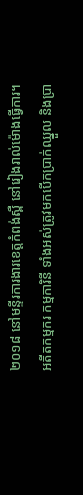២០១៨ នៅមន្ទីរការងារខេត្ដកំពង់ស្ពឺ នៅរៀងរាល់ម៉ោងធ្វើការ។
អតីតកម្មករ កម្មការិនី ទាំងអស់ត្រូវមកបើកប្រាក់ឈ្នួល និងប្រា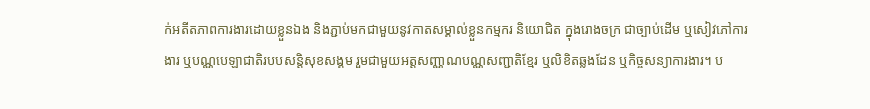ក់អតីតភាពការងារដោយខ្លួនឯង និងភ្ជាប់មកជាមួយនូវកាតសម្គាល់ខ្លួនកម្មករ និយោជិត ក្នុងរោងចក្រ ជាច្បាប់ដើម ឬសៀវភៅការងារ ឬបណ្ណបេឡាជាតិរបបសន្ដិសុខសង្គម រួមជាមួយអត្ដសញ្ណាណបណ្ណសញ្ជាតិខ្មែរ ឬលិខិតឆ្លងដែន ឬកិច្ចសន្យាការងារ។ ប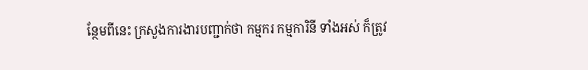ន្ថែមពីនេះ ក្រសួងការងារបញ្ជាក់ថា កម្មករ កម្មការិនី ទាំងអស់ ក៏ត្រូវ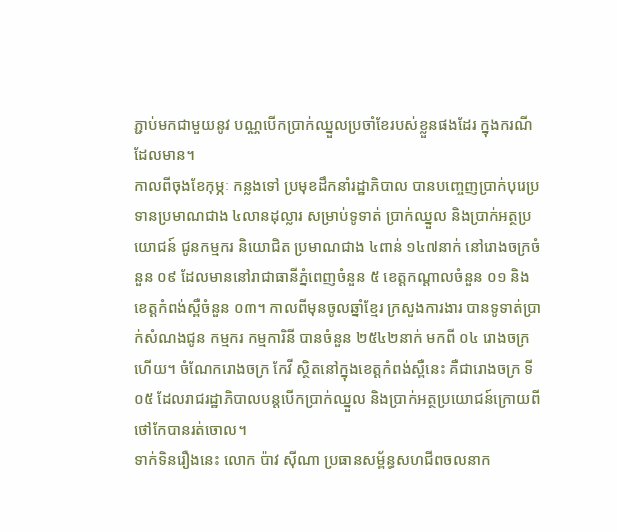ភ្ជាប់មកជាមួយនូវ បណ្ណបើកប្រាក់ឈ្នួលប្រចាំខែរបស់ខ្លួនផងដែរ ក្នុងករណីដែលមាន។
កាលពីចុងខែកុម្ភៈ កន្លងទៅ ប្រមុខដឹកនាំរដ្ឋាភិបាល បានបញ្ចេញប្រាក់បុរេប្រទានប្រមាណជាង ៤លានដុល្លារ សម្រាប់ទូទាត់ ប្រាក់ឈ្នួល និងប្រាក់អត្ថប្រយោជន៍ ជូនកម្មករ និយោជិត ប្រមាណជាង ៤ពាន់ ១៤៧នាក់ នៅរោងចក្រចំនួន ០៩ ដែលមាននៅរាជាធានីភ្នំពេញចំនួន ៥ ខេត្ដកណ្ដាលចំនួន ០១ និងខេត្ដកំពង់ស្ពឺចំនួន ០៣។ កាលពីមុនចូលឆ្នាំខ្មែរ ក្រសួងការងារ បានទូទាត់ប្រាក់សំណងជូន កម្មករ កម្មការិនី បានចំនួន ២៥៤២នាក់ មកពី ០៤ រោងចក្រហើយ។ ចំណែករោងចក្រ កែវី ស្ថិតនៅក្នុងខេត្ដកំពង់ស្ពឺនេះ គឺជារោងចក្រ ទី០៥ ដែលរាជរដ្ឋាភិបាលបន្ដបើកប្រាក់ឈ្នួល និងប្រាក់អត្ថប្រយោជន៍ក្រោយពីថៅកែបានរត់ចោល។
ទាក់ទិនរឿងនេះ លោក ប៉ាវ ស៊ីណា ប្រធានសម្ព័ន្ធសហជីពចលនាក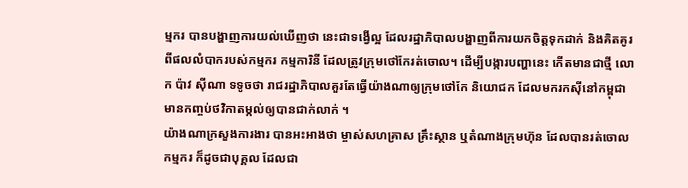ម្មករ បានបង្ហាញការយល់ឃើញថា នេះជាទង្វើល្អ ដែលរដ្ឋាភិបាលបង្ហាញពីការយកចិត្ដទុកដាក់ និងគិតគូរ ពីផលលំបាករបស់កម្មករ កម្មការិនី ដែលត្រូវក្រុមថៅកែរត់ចោល។ ដើម្បីបង្ការបញ្ហានេះ កើតមានជាថ្មី លោក ប៉ាវ ស៊ីណា ទទូចថា រាជរដ្ឋាភិបាលគួរតែធ្វើយ៉ាងណាឲ្យក្រុមថៅកែ និយោជក ដែលមករកស៊ីនៅកម្ពុជា មានកញ្ចប់ថវិកាតម្កល់ឲ្យបានជាក់លាក់ ។
យ៉ាងណាក្រសួងការងារ បានអះអាងថា ម្ចាស់សហគ្រាស គ្រឹះស្ថាន ឬតំណាងក្រុមហ៊ុន ដែលបានរត់ចោលកម្មករ ក៏ដូចជាបុគ្គល ដែលជា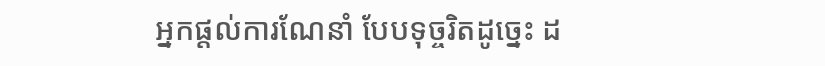អ្នកផ្តល់ការណែនាំ បែបទុច្ចរិតដូច្នេះ ដ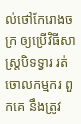ល់ថៅកែរោងចក្រ ឲ្យប្រើវិធីសាស្ត្របិទទ្វារ រត់ចោលកម្មករ ពួកគេ នឹងត្រូវ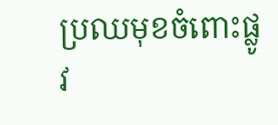ប្រឈមុខចំពោះផ្លូវ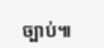ច្បាប់៕